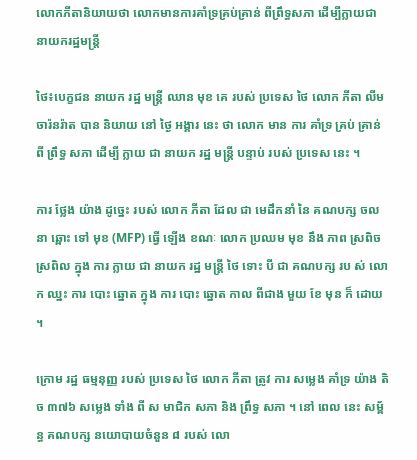លោកភីតានិយាយថា លោកមានការគាំទ្រគ្រប់គ្រាន់ ពីព្រឹទ្ធសភា ដើម្បីក្លាយជា នាយករដ្ឋមន្រ្តី

ថៃ៖បេក្ខជន នាយក រដ្ឋ មន្ត្រី ឈាន មុខ គេ របស់ ប្រទេស ថៃ លោក ភីតា លីមចារ៉នរ៉ាត បាន និយាយ នៅ ថ្ងៃ អង្គារ នេះ ថា លោក មាន ការ គាំទ្រ គ្រប់ គ្រាន់ ពី ព្រឹទ្ធ សភា ដើម្បី ក្លាយ ជា នាយក រដ្ឋ មន្ត្រី បន្ទាប់ របស់ ប្រទេស នេះ ។

ការ ថ្លែង យ៉ាង ដូច្នេះ របស់ លោក ភីតា ដែល ជា មេដឹកនាំ នៃ គណបក្ស ចលនា ឆ្ពោះ ទៅ មុខ (MFP) ធ្វើ ឡើង ខណៈ លោក ប្រឈម មុខ នឹង ភាព ស្រពិច ស្រពិល ក្នុង ការ ក្លាយ ជា នាយក រដ្ឋ មន្ត្រី ថៃ ទោះ បី ជា គណបក្ស រប ស់ លោក ឈ្នះ ការ បោះ ឆ្នោត ក្នុង ការ បោះ ឆ្នោត កាល ពីជាង មួយ ខែ មុន ក៏ ដោយ ។

ក្រោម រដ្ឋ ធម្មនុញ្ញ របស់ ប្រទេស ថៃ លោក ភីតា ត្រូវ ការ សម្លេង គាំទ្រ យ៉ាង តិច ៣៧៦ សម្លេង ទាំង ពី ស មាជិក សភា និង ព្រឹទ្ធ សភា ។ នៅ ពេល នេះ សម្ព័ន្ធ គណបក្ស នយោបាយចំនួន ៨ របស់ លោ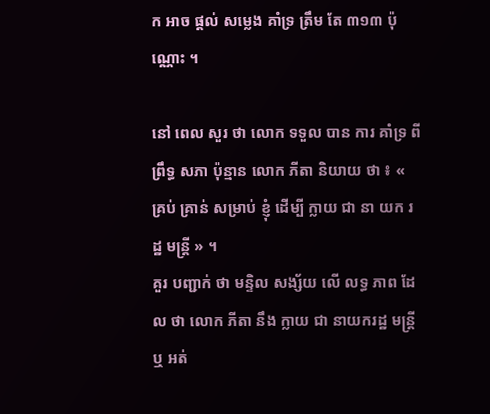ក អាច ផ្ដល់ សម្លេង គាំទ្រ ត្រឹម តែ ៣១៣ ប៉ុណ្ណោះ ។

នៅ ពេល សួរ ថា លោក ទទួល បាន ការ គាំទ្រ ពី ព្រឹទ្ធ សភា ប៉ុន្មាន លោក ភីតា និយាយ ថា ៖ « គ្រប់ គ្រាន់ សម្រាប់ ខ្ញុំ ដើម្បី ក្លាយ ជា នា យក រដ្ឋ មន្ត្រី » ។
គួរ បញ្ជាក់ ថា មន្ទិល សង្ស័យ លើ លទ្ធ ភាព ដែល ថា លោក ភីតា នឹង ក្លាយ ជា នាយករដ្ឋ មន្រ្តី ឬ អត់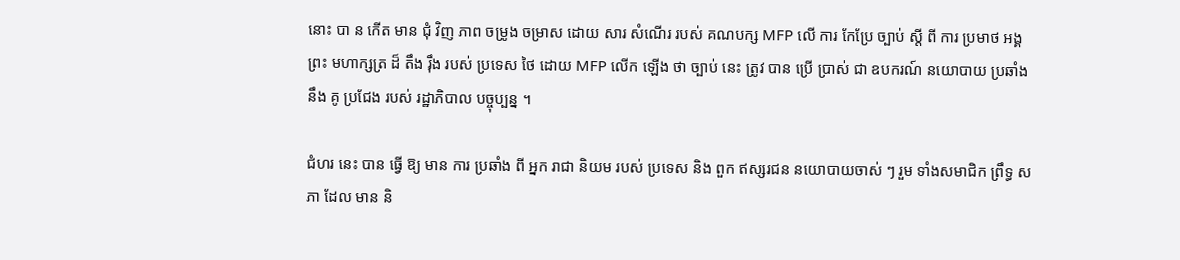នោះ បា ន កើត មាន ជុំ វិញ ភាព ចម្រូង ចម្រាស ដោយ សារ សំណើរ របស់ គណបក្ស MFP លើ ការ កែប្រែ ច្បាប់ ស្ដី ពី ការ ប្រមាថ អង្គ ព្រះ មហាក្សត្រ ដ៏ តឹង រ៉ឹង របស់ ប្រទេស ថៃ ដោយ MFP លើក ឡើង ថា ច្បាប់ នេះ ត្រូវ បាន ប្រើ ប្រាស់ ជា ឧបករណ៍ នយោបាយ ប្រឆាំង នឹង គូ ប្រជែង របស់ រដ្ឋាភិបាល បច្ចុប្បន្ន ។

ជំហរ នេះ បាន ធ្វើ ឱ្យ មាន ការ ប្រឆាំង ពី អ្នក រាជា និយម របស់ ប្រទេស និង ពួក ឥស្សរជន នយោបាយចាស់ ៗ រួម ទាំងសមាជិក ព្រឹទ្ធ សភា ដែល មាន និ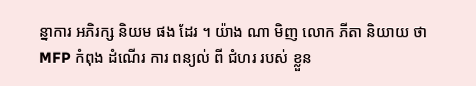ន្នាការ អភិរក្ស និយម ផង ដែរ ។ យ៉ាង ណា មិញ លោក ភីតា និយាយ ថា MFP កំពុង ដំណើរ ការ ពន្យល់ ពី ជំហរ របស់ ខ្លួន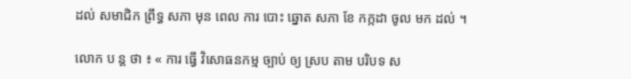ដល់ សមាជិក ព្រឹទ្ធ សភា មុន ពេល ការ បោះ ឆ្នោត សភា ខែ កក្កដា ចូល មក ដល់ ។

លោក ប ន្ត ថា ៖ « ការ ធ្វើ វិសោធនកម្ម ច្បាប់ ឲ្យ ស្រប តាម បរិបទ ស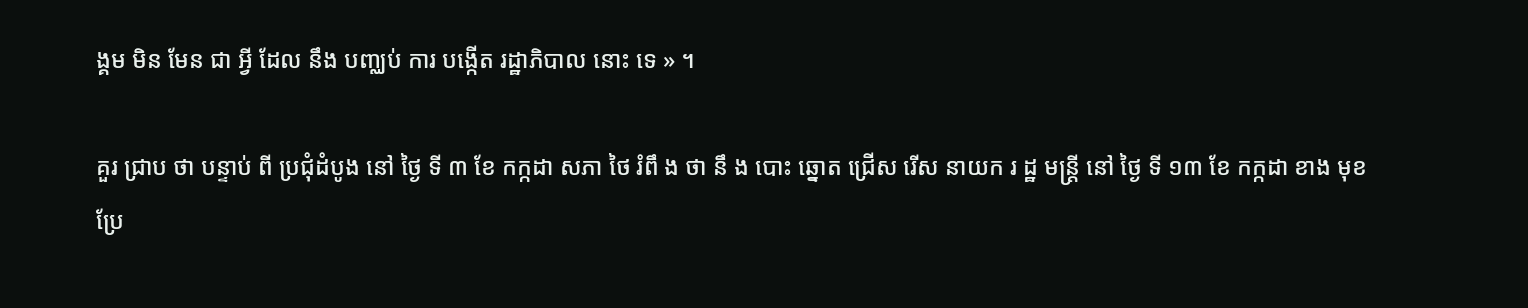ង្គម មិន មែន ជា អ្វី ដែល នឹង បញ្ឈប់ ការ បង្កើត រដ្ឋាភិបាល នោះ ទេ » ។

គួរ ជ្រាប ថា បន្ទាប់ ពី ប្រជុំដំបូង នៅ ថ្ងៃ ទី ៣ ខែ កក្កដា សភា ថៃ រំពឹ ង ថា នឹ ង បោះ ឆ្នោត ជ្រើស រើស នាយក រ ដ្ឋ មន្ត្រី នៅ ថ្ងៃ ទី ១៣ ខែ កក្កដា ខាង មុខ
ប្រែ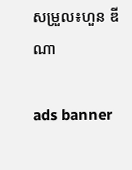សម្រួល៖ហួន ឌីណា

ads banner